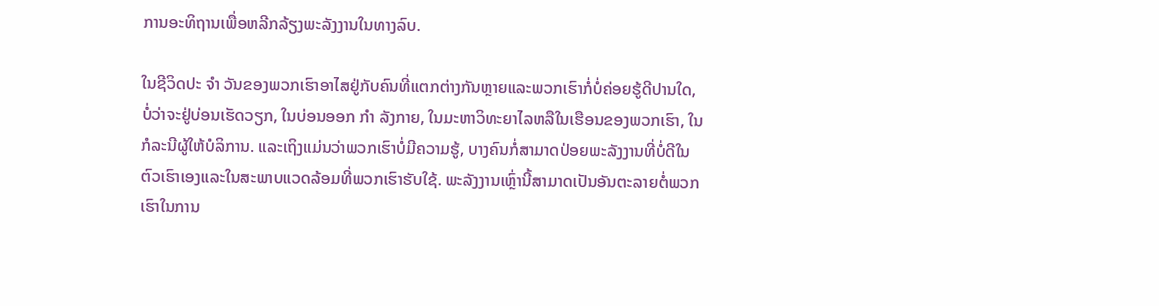ການອະທິຖານເພື່ອຫລີກລ້ຽງພະລັງງານໃນທາງລົບ.

ໃນຊີວິດປະ ຈຳ ວັນຂອງພວກເຮົາອາໄສຢູ່ກັບຄົນທີ່ແຕກຕ່າງກັນຫຼາຍແລະພວກເຮົາກໍ່ບໍ່ຄ່ອຍຮູ້ດີປານໃດ, ບໍ່ວ່າຈະຢູ່ບ່ອນເຮັດວຽກ, ໃນບ່ອນອອກ ກຳ ລັງກາຍ, ໃນມະຫາວິທະຍາໄລຫລືໃນເຮືອນຂອງພວກເຮົາ, ໃນກໍລະນີຜູ້ໃຫ້ບໍລິການ. ແລະເຖິງແມ່ນວ່າພວກເຮົາບໍ່ມີຄວາມຮູ້, ບາງຄົນກໍ່ສາມາດປ່ອຍພະລັງງານທີ່ບໍ່ດີໃນຕົວເຮົາເອງແລະໃນສະພາບແວດລ້ອມທີ່ພວກເຮົາຮັບໃຊ້. ພະລັງງານເຫຼົ່ານີ້ສາມາດເປັນອັນຕະລາຍຕໍ່ພວກເຮົາໃນການ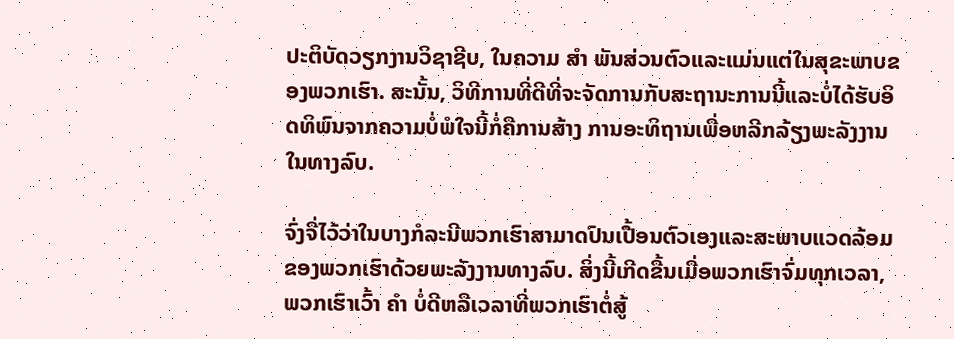ປະຕິບັດວຽກງານວິຊາຊີບ, ໃນຄວາມ ສຳ ພັນສ່ວນຕົວແລະແມ່ນແຕ່ໃນສຸຂະພາບຂອງພວກເຮົາ. ສະນັ້ນ, ວິທີການທີ່ດີທີ່ຈະຈັດການກັບສະຖານະການນີ້ແລະບໍ່ໄດ້ຮັບອິດທິພົນຈາກຄວາມບໍ່ພໍໃຈນີ້ກໍ່ຄືການສ້າງ ການອະທິຖານເພື່ອຫລີກລ້ຽງພະລັງງານໃນທາງລົບ.

ຈົ່ງຈື່ໄວ້ວ່າໃນບາງກໍລະນີພວກເຮົາສາມາດປົນເປື້ອນຕົວເອງແລະສະພາບແວດລ້ອມຂອງພວກເຮົາດ້ວຍພະລັງງານທາງລົບ. ສິ່ງນີ້ເກີດຂື້ນເມື່ອພວກເຮົາຈົ່ມທຸກເວລາ, ພວກເຮົາເວົ້າ ຄຳ ບໍ່ດີຫລືເວລາທີ່ພວກເຮົາຕໍ່ສູ້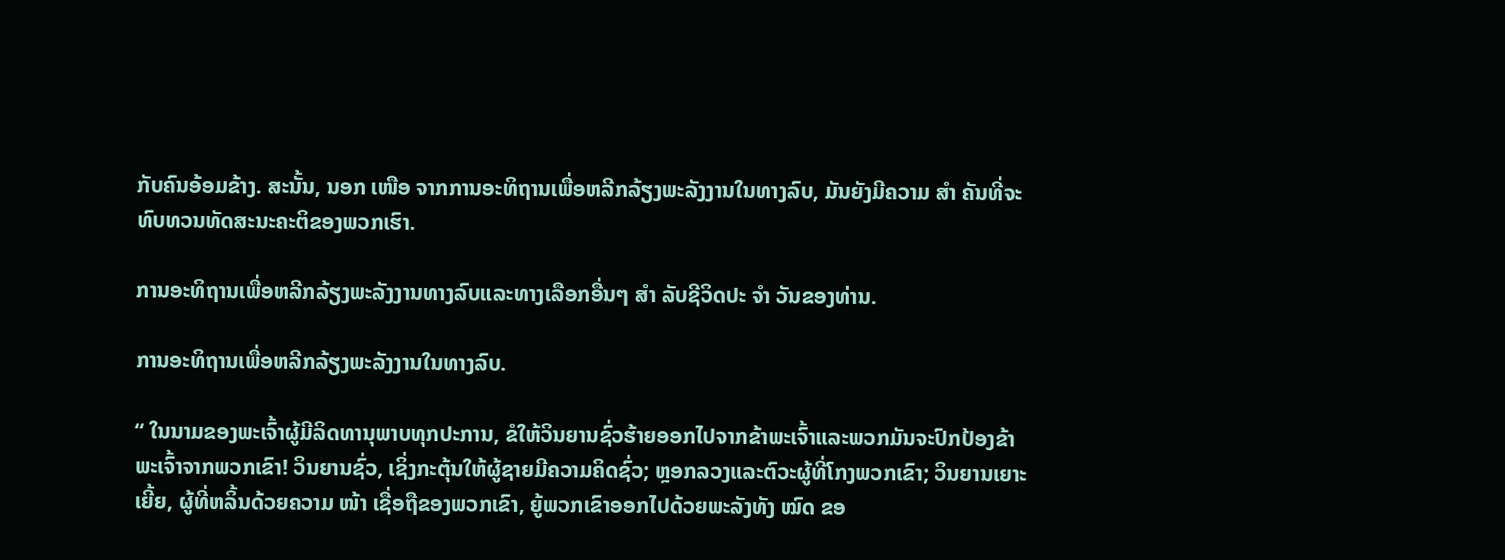ກັບຄົນອ້ອມຂ້າງ. ສະນັ້ນ, ນອກ ເໜືອ ຈາກການອະທິຖານເພື່ອຫລີກລ້ຽງພະລັງງານໃນທາງລົບ, ມັນຍັງມີຄວາມ ສຳ ຄັນທີ່ຈະທົບທວນທັດສະນະຄະຕິຂອງພວກເຮົາ.

ການອະທິຖານເພື່ອຫລີກລ້ຽງພະລັງງານທາງລົບແລະທາງເລືອກອື່ນໆ ສຳ ລັບຊີວິດປະ ຈຳ ວັນຂອງທ່ານ.

ການອະທິຖານເພື່ອຫລີກລ້ຽງພະລັງງານໃນທາງລົບ.

“ ໃນນາມຂອງພະເຈົ້າຜູ້ມີລິດທານຸພາບທຸກປະການ, ຂໍໃຫ້ວິນຍານຊົ່ວຮ້າຍອອກໄປຈາກຂ້າພະເຈົ້າແລະພວກມັນຈະປົກປ້ອງຂ້າພະເຈົ້າຈາກພວກເຂົາ! ວິນຍານຊົ່ວ, ເຊິ່ງກະຕຸ້ນໃຫ້ຜູ້ຊາຍມີຄວາມຄິດຊົ່ວ; ຫຼອກລວງແລະຕົວະຜູ້ທີ່ໂກງພວກເຂົາ; ວິນຍານເຍາະເຍີ້ຍ, ຜູ້ທີ່ຫລິ້ນດ້ວຍຄວາມ ໜ້າ ເຊື່ອຖືຂອງພວກເຂົາ, ຍູ້ພວກເຂົາອອກໄປດ້ວຍພະລັງທັງ ໝົດ ຂອ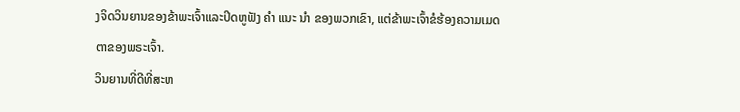ງຈິດວິນຍານຂອງຂ້າພະເຈົ້າແລະປິດຫູຟັງ ຄຳ ແນະ ນຳ ຂອງພວກເຂົາ, ແຕ່ຂ້າພະເຈົ້າຂໍຮ້ອງຄວາມເມດຕາຂອງພຣະເຈົ້າ.
ວິນຍານທີ່ດີທີ່ສະຫ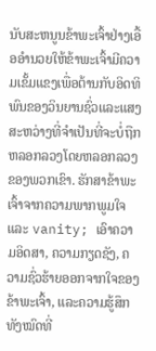ນັບສະຫນູນຂ້າພະເຈົ້າຢ່າງເອື້ອອໍານວຍໃຫ້ຂ້າພະເຈົ້າມີຄວາມເຂັ້ມແຂງເພື່ອຕ້ານກັບອິດທິພົນຂອງວິນຍານຊົ່ວແລະແສງສະຫວ່າງທີ່ຈໍາເປັນທີ່ຈະບໍ່ຖືກຫລອກລວງໂດຍຫລອກລວງຂອງພວກເຂົາ. ຮັກສາຂ້າພະເຈົ້າຈາກຄວາມພາກພູມໃຈແລະ vanity; ເອົາຄວາມອິດສາ, ຄວາມກຽດຊັງ, ຄວາມຊົ່ວຮ້າຍອອກຈາກໃຈຂອງຂ້າພະເຈົ້າ, ແລະຄວາມຮູ້ສຶກທັງໝົດທີ່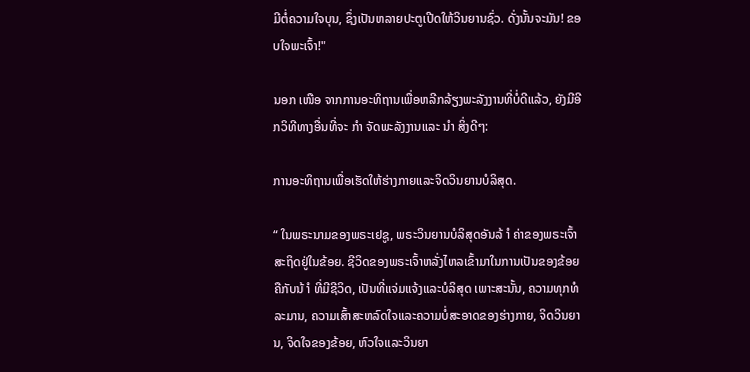ມີຕໍ່ຄວາມໃຈບຸນ, ຊຶ່ງເປັນຫລາຍປະຕູເປີດໃຫ້ວິນຍານຊົ່ວ. ດັ່ງນັ້ນຈະມັນ! ຂອບໃຈພະເຈົ້າ!"

ນອກ ເໜືອ ຈາກການອະທິຖານເພື່ອຫລີກລ້ຽງພະລັງງານທີ່ບໍ່ດີແລ້ວ, ຍັງມີອີກວິທີທາງອື່ນທີ່ຈະ ກຳ ຈັດພະລັງງານແລະ ນຳ ສິ່ງດີໆ:

ການອະທິຖານເພື່ອເຮັດໃຫ້ຮ່າງກາຍແລະຈິດວິນຍານບໍລິສຸດ.

“ ໃນພຣະນາມຂອງພຣະເຢຊູ, ພຣະວິນຍານບໍລິສຸດອັນລ້ ຳ ຄ່າຂອງພຣະເຈົ້າສະຖິດຢູ່ໃນຂ້ອຍ. ຊີວິດຂອງພຣະເຈົ້າຫລັ່ງໄຫລເຂົ້າມາໃນການເປັນຂອງຂ້ອຍຄືກັບນ້ ຳ ທີ່ມີຊີວິດ, ເປັນທີ່ແຈ່ມແຈ້ງແລະບໍລິສຸດ ເພາະສະນັ້ນ, ຄວາມທຸກທໍລະມານ, ຄວາມເສົ້າສະຫລົດໃຈແລະຄວາມບໍ່ສະອາດຂອງຮ່າງກາຍ, ຈິດວິນຍານ, ຈິດໃຈຂອງຂ້ອຍ, ຫົວໃຈແລະວິນຍາ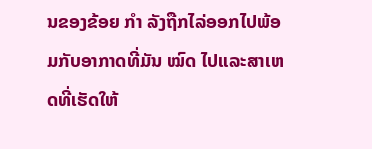ນຂອງຂ້ອຍ ກຳ ລັງຖືກໄລ່ອອກໄປພ້ອມກັບອາກາດທີ່ມັນ ໝົດ ໄປແລະສາເຫດທີ່ເຮັດໃຫ້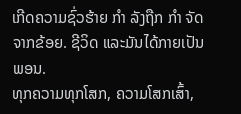ເກີດຄວາມຊົ່ວຮ້າຍ ກຳ ລັງຖືກ ກຳ ຈັດຈາກຂ້ອຍ. ຊີວິດ ແລະມັນໄດ້ກາຍເປັນພອນ.
ທຸກຄວາມທຸກໂສກ, ຄວາມໂສກເສົ້າ,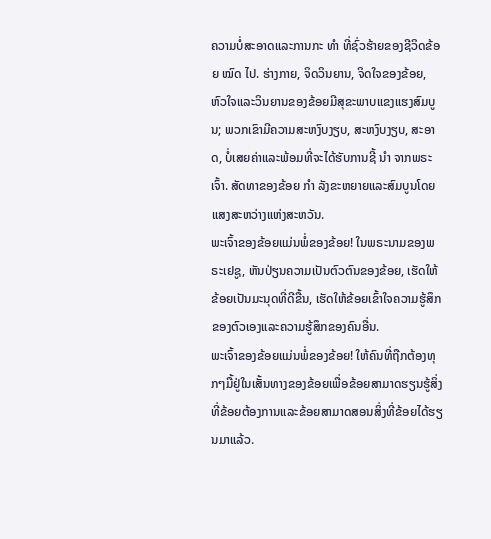ຄວາມບໍ່ສະອາດແລະການກະ ທຳ ທີ່ຊົ່ວຮ້າຍຂອງຊີວິດຂ້ອຍ ໝົດ ໄປ. ຮ່າງກາຍ, ຈິດວິນຍານ, ຈິດໃຈຂອງຂ້ອຍ, ຫົວໃຈແລະວິນຍານຂອງຂ້ອຍມີສຸຂະພາບແຂງແຮງສົມບູນ; ພວກເຂົາມີຄວາມສະຫງົບງຽບ, ສະຫງົບງຽບ, ສະອາດ, ບໍ່ເສຍຄ່າແລະພ້ອມທີ່ຈະໄດ້ຮັບການຊີ້ ນຳ ຈາກພຣະເຈົ້າ. ສັດທາຂອງຂ້ອຍ ກຳ ລັງຂະຫຍາຍແລະສົມບູນໂດຍແສງສະຫວ່າງແຫ່ງສະຫວັນ.
ພະເຈົ້າຂອງຂ້ອຍແມ່ນພໍ່ຂອງຂ້ອຍ! ໃນພຣະນາມຂອງພຣະເຢຊູ, ຫັນປ່ຽນຄວາມເປັນຕົວຕົນຂອງຂ້ອຍ, ເຮັດໃຫ້ຂ້ອຍເປັນມະນຸດທີ່ດີຂື້ນ, ເຮັດໃຫ້ຂ້ອຍເຂົ້າໃຈຄວາມຮູ້ສຶກຂອງຕົວເອງແລະຄວາມຮູ້ສຶກຂອງຄົນອື່ນ.
ພະເຈົ້າຂອງຂ້ອຍແມ່ນພໍ່ຂອງຂ້ອຍ! ໃຫ້ຄົນທີ່ຖືກຕ້ອງທຸກໆມື້ຢູ່ໃນເສັ້ນທາງຂອງຂ້ອຍເພື່ອຂ້ອຍສາມາດຮຽນຮູ້ສິ່ງທີ່ຂ້ອຍຕ້ອງການແລະຂ້ອຍສາມາດສອນສິ່ງທີ່ຂ້ອຍໄດ້ຮຽນມາແລ້ວ.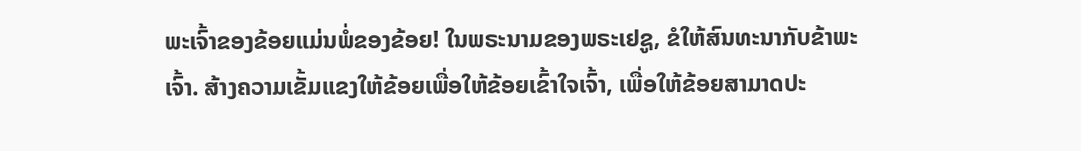ພະເຈົ້າຂອງຂ້ອຍແມ່ນພໍ່ຂອງຂ້ອຍ! ໃນພຣະນາມຂອງພຣະເຢຊູ, ຂໍໃຫ້ສົນທະນາກັບຂ້າພະເຈົ້າ. ສ້າງຄວາມເຂັ້ມແຂງໃຫ້ຂ້ອຍເພື່ອໃຫ້ຂ້ອຍເຂົ້າໃຈເຈົ້າ, ເພື່ອໃຫ້ຂ້ອຍສາມາດປະ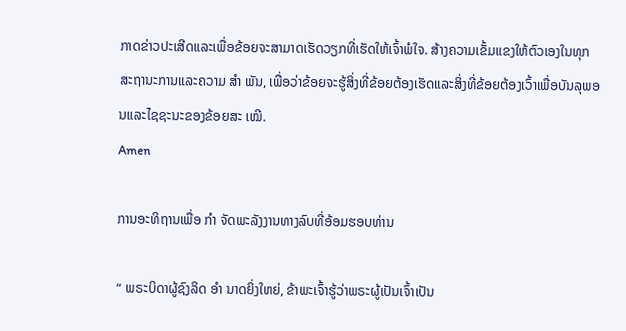ກາດຂ່າວປະເສີດແລະເພື່ອຂ້ອຍຈະສາມາດເຮັດວຽກທີ່ເຮັດໃຫ້ເຈົ້າພໍໃຈ. ສ້າງຄວາມເຂັ້ມແຂງໃຫ້ຕົວເອງໃນທຸກສະຖານະການແລະຄວາມ ສຳ ພັນ, ເພື່ອວ່າຂ້ອຍຈະຮູ້ສິ່ງທີ່ຂ້ອຍຕ້ອງເຮັດແລະສິ່ງທີ່ຂ້ອຍຕ້ອງເວົ້າເພື່ອບັນລຸພອນແລະໄຊຊະນະຂອງຂ້ອຍສະ ເໝີ.
Amen

ການອະທິຖານເພື່ອ ກຳ ຈັດພະລັງງານທາງລົບທີ່ອ້ອມຮອບທ່ານ

“ ພຣະບິດາຜູ້ຊົງລິດ ອຳ ນາດຍິ່ງໃຫຍ່, ຂ້າພະເຈົ້າຮູ້ວ່າພຣະຜູ້ເປັນເຈົ້າເປັນ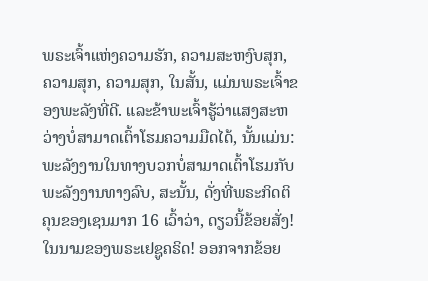ພຣະເຈົ້າແຫ່ງຄວາມຮັກ, ຄວາມສະຫງົບສຸກ, ຄວາມສຸກ, ຄວາມສຸກ, ໃນສັ້ນ, ແມ່ນພຣະເຈົ້າຂອງພະລັງທີ່ດີ. ແລະຂ້າພະເຈົ້າຮູ້ວ່າແສງສະຫວ່າງບໍ່ສາມາດເຕົ້າໂຮມຄວາມມືດໄດ້, ນັ້ນແມ່ນ: ພະລັງງານໃນທາງບວກບໍ່ສາມາດເຕົ້າໂຮມກັບພະລັງງານທາງລົບ, ສະນັ້ນ, ດັ່ງທີ່ພຣະກິດຕິຄຸນຂອງເຊນມາກ 16 ເວົ້າວ່າ, ດຽວນີ້ຂ້ອຍສັ່ງ! ໃນນາມຂອງພຣະເຢຊູຄຣິດ! ອອກຈາກຂ້ອຍ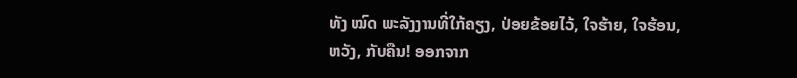ທັງ ໝົດ ພະລັງງານທີ່ໃກ້ຄຽງ, ປ່ອຍຂ້ອຍໄວ້, ໃຈຮ້າຍ, ໃຈຮ້ອນ, ຫວັງ, ກັບຄືນ! ອອກຈາກ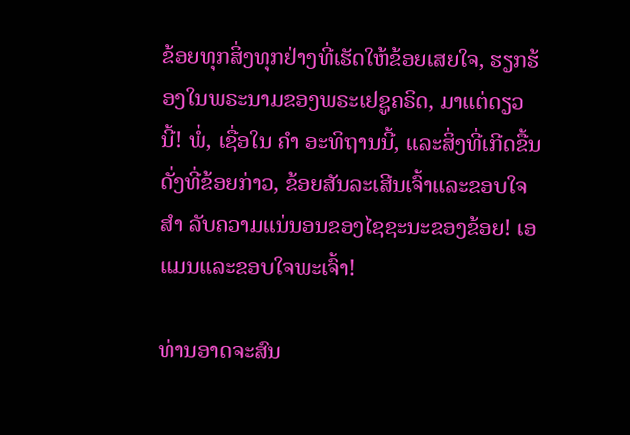ຂ້ອຍທຸກສິ່ງທຸກຢ່າງທີ່ເຮັດໃຫ້ຂ້ອຍເສຍໃຈ, ຮຽກຮ້ອງໃນພຣະນາມຂອງພຣະເຢຊູຄຣິດ, ມາແຕ່ດຽວນີ້! ພໍ່, ເຊື່ອໃນ ຄຳ ອະທິຖານນີ້, ແລະສິ່ງທີ່ເກີດຂື້ນດັ່ງທີ່ຂ້ອຍກ່າວ, ຂ້ອຍສັນລະເສີນເຈົ້າແລະຂອບໃຈ ສຳ ລັບຄວາມແນ່ນອນຂອງໄຊຊະນະຂອງຂ້ອຍ! ເອແມນແລະຂອບໃຈພະເຈົ້າ!

ທ່ານອາດຈະສົນ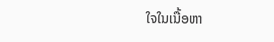ໃຈໃນເນື້ອຫາ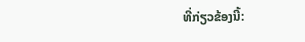ທີ່ກ່ຽວຂ້ອງນີ້: